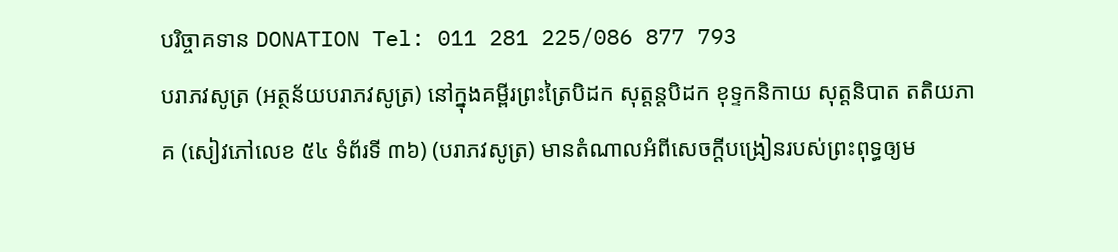បរិច្ចាគទាន DONATION Tel: 011 281 225/086 877 793
បរាភវសូត្រ (អត្ថន័យបរាភវសូត្រ) នៅក្នុងគម្ពីរព្រះត្រៃបិដក សុត្តន្តបិដក ខុទ្ទកនិកាយ សុត្តនិបាត តតិយភាគ (សៀវភៅលេខ ៥៤ ទំព័រទី ៣៦) (បរាភវសូត្រ) មានតំណាលអំពីសេចក្តីបង្រៀនរបស់ព្រះពុទ្ធឲ្យម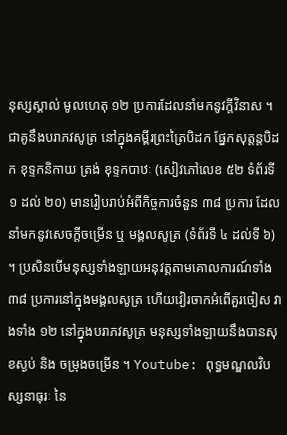នុស្សស្គាល់ មូលហេតុ ១២ ប្រការដែលនាំមកនូវក្តីវិនាស ។ ជាគូនឹងបរាភវសូត្រ នៅក្នុងគម្ពីរព្រះត្រៃបិដក ផ្នែកសុត្តន្តបិដក ខុទ្ទកនិកាយ ត្រង់ ខុទ្ទកបាឋៈ (សៀវភៅលេខ ៥២ ទំព័រទី ១ ដល់ ២០) មានរៀបរាប់អំពីកិច្ចការចំនួន ៣៨ ប្រការ ដែលនាំមកនូវសេចក្តីចម្រើន ឬ មង្គលសូត្រ (ទំព័រទី ៤ ដល់ទី ៦) ។ ប្រសិនបើមនុស្សទាំងឡាយអនុវត្តតាមគោលការណ៍ទាំង ៣៨ ប្រការនៅក្នុងមង្គលសូត្រ ហើយវៀរចាកអំពើគួរចៀស វាងទាំង ១២ នៅក្នុងបរាភវសូត្រ មនុស្សទាំងឡាយនឹងបានសុខស្ងប់ និង ចម្រុងចម្រើន ។ Youtube: ពុទ្ធមណ្ឌលវិបស្សនាធុរៈ នៃ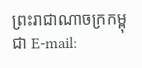ព្រះរាជាណាចក្រកម្ពុជា E-mail: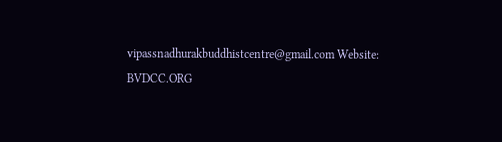vipassnadhurakbuddhistcentre@gmail.com Website: BVDCC.ORG